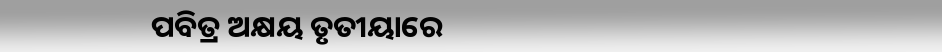ପବିତ୍ର ଅକ୍ଷୟ ତୃତୀୟାରେ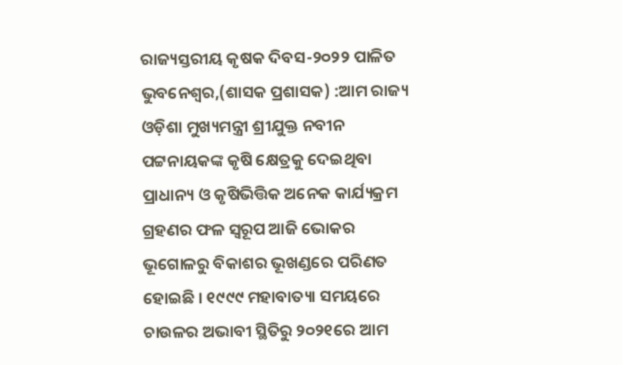ରାଜ୍ୟସ୍ତରୀୟ କୃଷକ ଦିବସ-୨୦୨୨ ପାଳିତ
ଭୁବନେଶ୍ୱର,(ଶାସକ ପ୍ରଶାସକ) :ଆମ ରାଜ୍ୟ ଓଡ଼ିଶା ମୁଖ୍ୟମନ୍ତ୍ରୀ ଶ୍ରୀଯୁକ୍ତ ନବୀନ ପଟ୍ଟନାୟକଙ୍କ କୃଷି କ୍ଷେତ୍ରକୁ ଦେଇଥିବା ପ୍ରାଧାନ୍ୟ ଓ କୃଷିଭିତ୍ତିକ ଅନେକ କାର୍ଯ୍ୟକ୍ରମ ଗ୍ରହଣର ଫଳ ସ୍ୱରୂପ ଆଜି ଭୋକର ଭୂଗୋଳରୁ ବିକାଶର ଭୂଖଣ୍ଡରେ ପରିଣତ
ହୋଇଛି । ୧୯୯୯ ମହାବାତ୍ୟା ସମୟରେ ଚାଉଳର ଅଭାବୀ ସ୍ଥିତିରୁ ୨୦୨୧ରେ ଆମ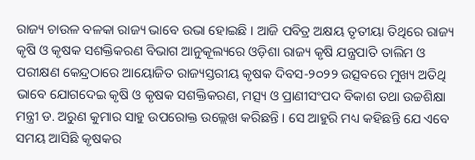ରାଜ୍ୟ ଚାଉଳ ବଳକା ରାଜ୍ୟ ଭାବେ ଉଭା ହୋଇଛି । ଆଜି ପବିତ୍ର ଅକ୍ଷୟ ତୃତୀୟା ତିଥିରେ ରାଜ୍ୟ କୃଷି ଓ କୃଷକ ସଶକ୍ତିକରଣ ବିଭାଗ ଆନୁକୂଲ୍ୟରେ ଓଡ଼ିଶା ରାଜ୍ୟ କୃଷି ଯନ୍ତ୍ରପାତି ତାଲିମ ଓ ପରୀକ୍ଷଣ କେନ୍ଦ୍ରଠାରେ ଆୟୋଜିତ ରାଜ୍ୟସ୍ତରୀୟ କୃଷକ ଦିବସ-୨୦୨୨ ଉତ୍ସବରେ ମୁଖ୍ୟ ଅତିଥି ଭାବେ ଯୋଗଦେଇ କୃଷି ଓ କୃଷକ ସଶକ୍ତିକରଣ, ମତ୍ସ୍ୟ ଓ ପ୍ରାଣୀସଂପଦ ବିକାଶ ତଥା ଉଚ୍ଚଶିକ୍ଷା ମନ୍ତ୍ରୀ ଡ. ଅରୁଣ କୁମାର ସାହୁ ଉପରୋକ୍ତ ଉଲ୍ଲେଖ କରିଛନ୍ତି । ସେ ଆହୁରି ମଧ୍ୟ କହିଛନ୍ତି ଯେ ଏବେ ସମୟ ଆସିଛି କୃଷକର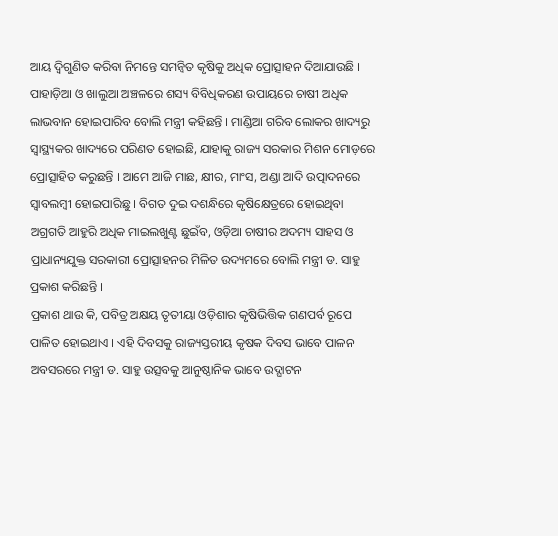ଆୟ ଦ୍ୱିଗୁଣିତ କରିବା ନିମନ୍ତେ ସମନ୍ୱିତ କୃଷିକୁ ଅଧିକ ପ୍ରୋତ୍ସାହନ ଦିଆଯାଉଛି । ପାହାଡ଼ିଆ ଓ ଖାଲୁଆ ଅଞ୍ଚଳରେ ଶସ୍ୟ ବିବିଧିକରଣ ଉପାୟରେ ଚାଷୀ ଅଧିକ ଲାଭବାନ ହୋଇପାରିବ ବୋଲି ମନ୍ତ୍ରୀ କହିଛନ୍ତି । ମାଣ୍ଡିଆ ଗରିବ ଲୋକର ଖାଦ୍ୟରୁ ସ୍ୱାସ୍ଥ୍ୟକର ଖାଦ୍ୟରେ ପରିଣତ ହୋଇଛି, ଯାହାକୁ ରାଜ୍ୟ ସରକାର ମିଶନ ମୋଡ଼ରେ ପ୍ରୋତ୍ସାହିତ କରୁଛନ୍ତି । ଆମେ ଆଜି ମାଛ, କ୍ଷୀର, ମାଂସ, ଅଣ୍ଡା ଆଦି ଉତ୍ପାଦନରେ ସ୍ୱାବଲମ୍ବୀ ହୋଇପାରିଛୁ । ବିଗତ ଦୁଇ ଦଶନ୍ଧିରେ କୃଷିକ୍ଷେତ୍ରରେ ହୋଇଥିବା ଅଗ୍ରଗତି ଆହୁରି ଅଧିକ ମାଇଲଖୁଣ୍ଟ ଛୁଇଁବ, ଓଡ଼ିଆ ଚାଷୀର ଅଦମ୍ୟ ସାହସ ଓ ପ୍ରାଧାନ୍ୟଯୁକ୍ତ ସରକାରୀ ପ୍ରୋତ୍ସାହନର ମିଳିତ ଉଦ୍ୟମରେ ବୋଲି ମନ୍ତ୍ରୀ ଡ. ସାହୁ ପ୍ରକାଶ କରିଛନ୍ତି ।
ପ୍ରକାଶ ଥାଉ କି, ପବିତ୍ର ଅକ୍ଷୟ ତୃତୀୟା ଓଡ଼ିଶାର କୃଷିଭିତ୍ତିକ ଗଣପର୍ବ ରୂପେ ପାଳିତ ହୋଇଥାଏ । ଏହି ଦିବସକୁ ରାଜ୍ୟସ୍ତରୀୟ କୃଷକ ଦିବସ ଭାବେ ପାଳନ ଅବସରରେ ମନ୍ତ୍ରୀ ଡ. ସାହୁ ଉତ୍ସବକୁ ଆନୁଷ୍ଠାନିକ ଭାବେ ଉଦ୍ଘାଟନ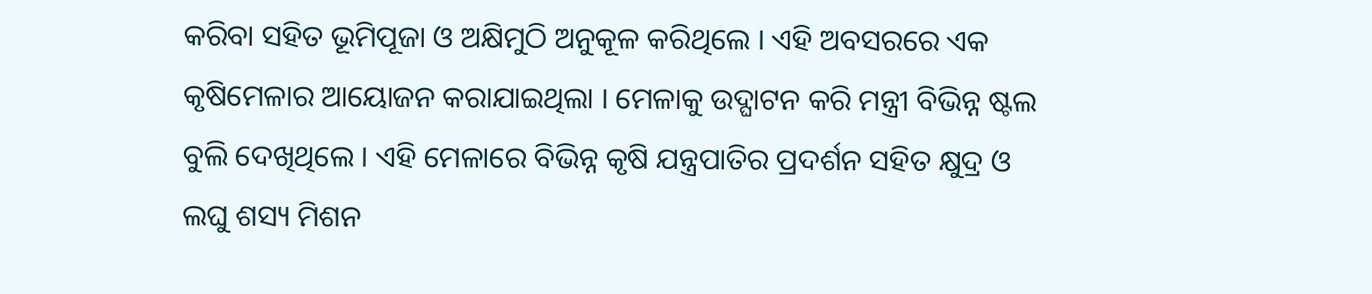କରିବା ସହିତ ଭୂମିପୂଜା ଓ ଅକ୍ଷିମୁଠି ଅନୁକୂଳ କରିଥିଲେ । ଏହି ଅବସରରେ ଏକ କୃଷିମେଳାର ଆୟୋଜନ କରାଯାଇଥିଲା । ମେଳାକୁ ଉଦ୍ଘାଟନ କରି ମନ୍ତ୍ରୀ ବିଭିନ୍ନ ଷ୍ଟଲ ବୁଲି ଦେଖିଥିଲେ । ଏହି ମେଳାରେ ବିଭିନ୍ନ କୃଷି ଯନ୍ତ୍ରପାତିର ପ୍ରଦର୍ଶନ ସହିତ କ୍ଷୁଦ୍ର ଓ ଲଘୁ ଶସ୍ୟ ମିଶନ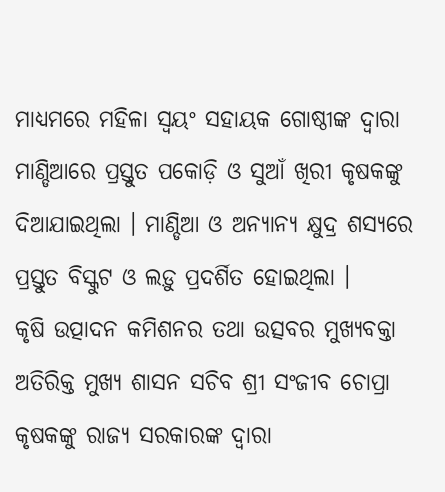ମାଧ୍ୟମରେ ମହିଳା ସ୍ୱୟଂ ସହାୟକ ଗୋଷ୍ଠୀଙ୍କ ଦ୍ୱାରା ମାଣ୍ଡିଆରେ ପ୍ରସ୍ତୁତ ପକୋଡ଼ି ଓ ସୁଆଁ ଖିରୀ କୃଷକଙ୍କୁ ଦିଆଯାଇଥିଲା । ମାଣ୍ଡିଆ ଓ ଅନ୍ୟାନ୍ୟ କ୍ଷୁଦ୍ର ଶସ୍ୟରେ ପ୍ରସ୍ତୁତ ବିସ୍କୁଟ ଓ ଲଡ଼ୁ ପ୍ରଦର୍ଶିତ ହୋଇଥିଲା ।
କୃଷି ଉତ୍ପାଦନ କମିଶନର ତଥା ଉତ୍ସବର ମୁଖ୍ୟବକ୍ତା ଅତିରିକ୍ତ ମୁଖ୍ୟ ଶାସନ ସଚିବ ଶ୍ରୀ ସଂଜୀବ ଚୋପ୍ରା କୃଷକଙ୍କୁ ରାଜ୍ୟ ସରକାରଙ୍କ ଦ୍ୱାରା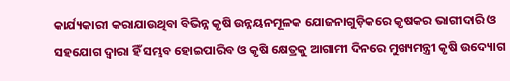କାର୍ଯ୍ୟକାରୀ କରାଯାଉଥିବା ବିଭିନ୍ନ କୃଷି ଉନ୍ନୟନମୂଳକ ଯୋଜନାଗୁଡ଼ିକରେ କୃଷକର ଭାଗୀଦାରି ଓ ସହଯୋଗ ଦ୍ୱାରା ହିଁ ସମ୍ଭବ ହୋଇପାରିବ ଓ କୃଷି କ୍ଷେତ୍ରକୁ ଆଗାମୀ ଦିନରେ ମୁଖ୍ୟମନ୍ତ୍ରୀ କୃଷି ଉଦ୍ୟୋଗ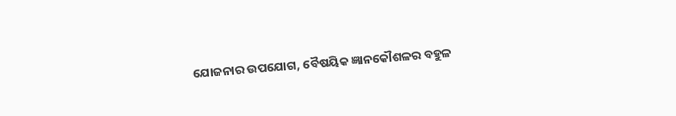ଯୋଜନାର ଉପଯୋଗ, ବୈଷୟିକ ଜ୍ଞାନକୌଶଳର ବହୁଳ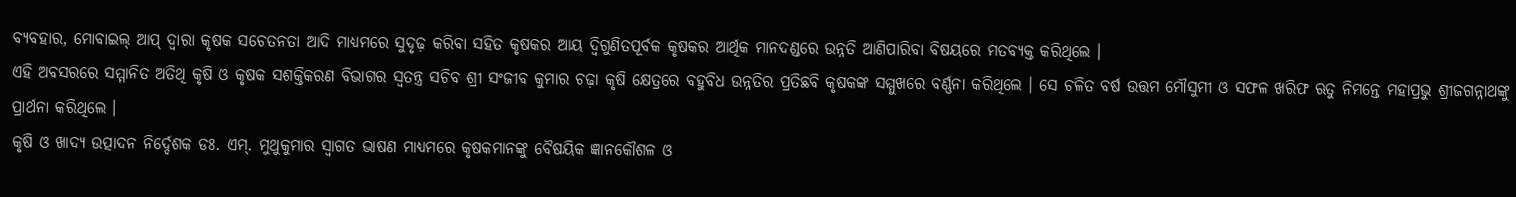ବ୍ୟବହାର, ମୋବାଇଲ୍ ଆପ୍ ଦ୍ୱାରା କୃଷକ ସଚେତନତା ଆଦି ମାଧ୍ୟମରେ ସୁଦୃଢ଼ କରିବା ସହିତ କୃଷକର ଆୟ ଦ୍ୱିଗୁଣିତପୂର୍ବକ କୃଷକର ଆର୍ଥିକ ମାନଦଣ୍ଡରେ ଉନ୍ନତି ଆଣିପାରିବା ବିଷୟରେ ମତବ୍ୟକ୍ତ କରିଥିଲେ ।
ଏହି ଅବସରରେ ସମ୍ମାନିତ ଅତିଥି କୃଷି ଓ କୃଷକ ସଶକ୍ତିକରଣ ବିଭାଗର ସ୍ୱତନ୍ତ୍ର ସଚିବ ଶ୍ରୀ ସଂଜୀବ କୁମାର ଚଢ଼ା କୃଷି କ୍ଷେତ୍ରରେ ବହୁବିଧ ଉନ୍ନତିର ପ୍ରତିଛବି କୃଷକଙ୍କ ସମ୍ମୁଖରେ ବର୍ଣ୍ଣନା କରିଥିଲେ । ସେ ଚଳିତ ବର୍ଷ ଉତ୍ତମ ମୌସୁମୀ ଓ ସଫଳ ଖରିଫ ଋତୁ ନିମନ୍ତେ ମହାପ୍ରଭୁ ଶ୍ରୀଜଗନ୍ନାଥଙ୍କୁ ପ୍ରାର୍ଥନା କରିଥିଲେ ।
କୃଷି ଓ ଖାଦ୍ୟ ଉତ୍ପାଦନ ନିର୍ଦ୍ଦେଶକ ଡଃ. ଏମ୍. ମୁଥୁକୁମାର ସ୍ୱାଗତ ଭାଷଣ ମାଧ୍ୟମରେ କୃଷକମାନଙ୍କୁ ବୈଷୟିକ ଜ୍ଞାନକୌଶଳ ଓ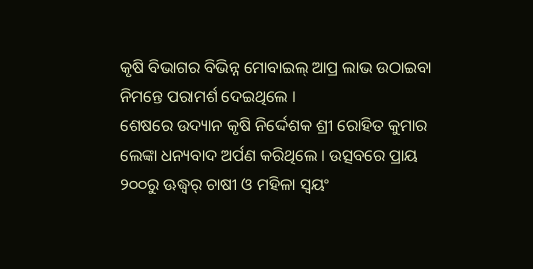କୃଷି ବିଭାଗର ବିଭିନ୍ନ ମୋବାଇଲ୍ ଆପ୍ର ଲାଭ ଉଠାଇବା ନିମନ୍ତେ ପରାମର୍ଶ ଦେଇଥିଲେ ।
ଶେଷରେ ଉଦ୍ୟାନ କୃଷି ନିର୍ଦ୍ଦେଶକ ଶ୍ରୀ ରୋହିତ କୁମାର ଲେଙ୍କା ଧନ୍ୟବାଦ ଅର୍ପଣ କରିଥିଲେ । ଉତ୍ସବରେ ପ୍ରାୟ ୨୦୦ରୁ ଊଦ୍ଧ୍ୱର୍ ଚାଷୀ ଓ ମହିଳା ସ୍ୱୟଂ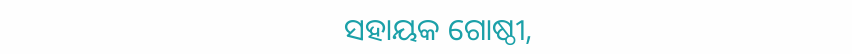ସହାୟକ ଗୋଷ୍ଠୀ,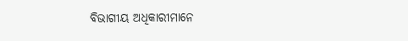ବିଭାଗୀୟ ଅଧିକାରୀମାନେ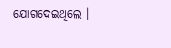ଯୋଗଦେଇଥିଲେ ।